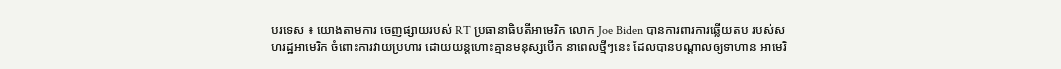បរទេស ៖ យោងតាមការ ចេញផ្សាយរបស់ RT ប្រធានាធិបតីអាមេរិក លោក Joe Biden បានការពារការឆ្លើយតប របស់សហរដ្ឋអាមេរិក ចំពោះការវាយប្រហារ ដោយយន្តហោះគ្មានមនុស្សបើក នាពេលថ្មីៗនេះ ដែលបានបណ្តាលឲ្យទាហាន អាមេរិ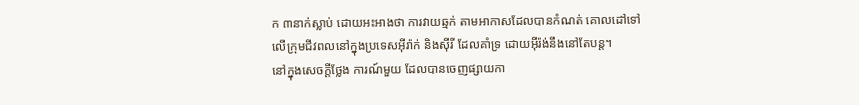ក ៣នាក់ស្លាប់ ដោយអះអាងថា ការវាយឆ្មក់ តាមអាកាសដែលបានកំណត់ គោលដៅទៅលើក្រុមជីវពលនៅក្នុងប្រទេសអ៊ីរ៉ាក់ និងស៊ីរី ដែលគាំទ្រ ដោយអ៊ីរ៉ង់នឹងនៅតែបន្ត។
នៅក្នុងសេចក្តីថ្លែង ការណ៍មួយ ដែលបានចេញផ្សាយកា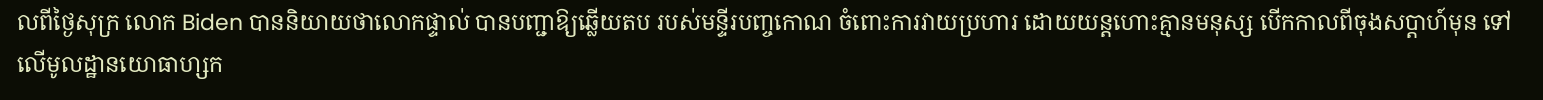លពីថ្ងៃសុក្រ លោក Biden បាននិយាយថាលោកផ្ទាល់ បានបញ្ជាឱ្យឆ្លើយតប របស់មន្ទីរបញ្ចកោណ ចំពោះការវាយប្រហារ ដោយយន្តហោះគ្មានមនុស្ស បើកកាលពីចុងសប្តាហ៍មុន ទៅលើមូលដ្ឋានយោធាហ្សក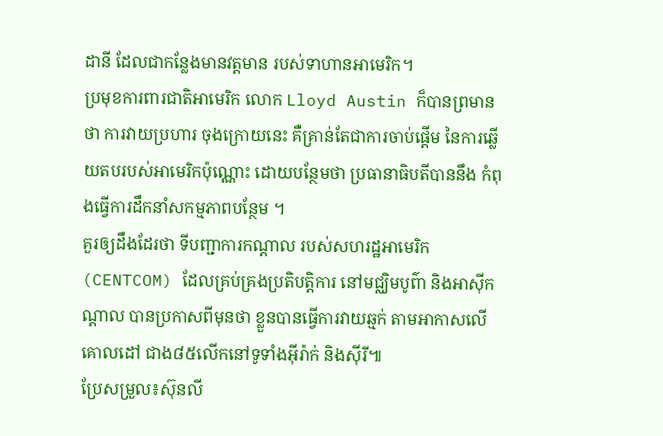ដានី ដែលជាកន្លែងមានវត្តមាន របស់ទាហានអាមេរិក។
ប្រមុខការពារជាតិអាមេរិក លោក Lloyd Austin ក៏បានព្រមានថា ការវាយប្រហារ ចុងក្រោយនេះ គឺគ្រាន់តែជាការចាប់ផ្តើម នៃការឆ្លើយតបរបស់អាមេរិកប៉ុណ្ណោះ ដោយបន្ថែមថា ប្រធានាធិបតីបាននឹង កំពុងធ្វើការដឹកនាំសកម្មភាពបន្ថែម ។
គួរឲ្យដឹងដែរថា ទីបញ្ជាការកណ្តាល របស់សហរដ្ឋអាមេរិក (CENTCOM) ដែលគ្រប់គ្រងប្រតិបត្តិការ នៅមជ្ឈិមបូព៌ា និងអាស៊ីកណ្តាល បានប្រកាសពីមុនថា ខ្លួនបានធ្វើការវាយឆ្មក់ តាមអាកាសលើគោលដៅ ជាង៨៥លើកនៅទូទាំងអ៊ីរ៉ាក់ និងស៊ីរី៕
ប្រែសម្រួល៖ស៊ុនលី